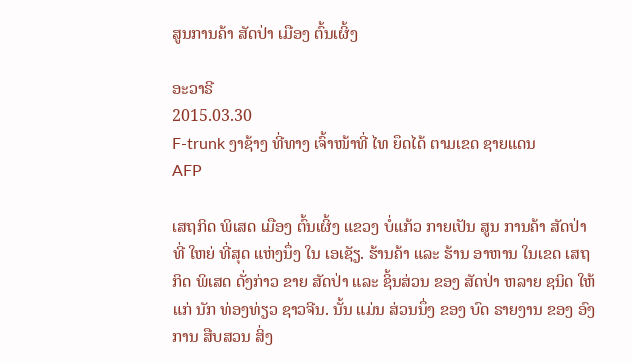ສູນການຄ້າ ສັດປ່າ ເມືອງ ຕົ້ນເຜິ້ງ

ອະວາຣີ
2015.03.30
F-trunk ງາຊ້າງ ທີ່ທາງ ເຈົ້າໜ້າທີ່ ໄທ ຍຶດໄດ້ ຕາມເຂດ ຊາຍແດນ
AFP

ເສຖກິດ ພິເສດ ເມືອງ ຕົ້ນເຜິ້ງ ແຂວງ ບໍ່ແກ້ວ ກາຍເປັນ ສູນ ການຄ້າ ສັດປ່າ ທີ່ ໃຫຍ່ ທີ່ສຸດ ແຫ່ງນຶ່ງ ໃນ ເອເຊັຽ. ຮ້ານຄ້າ ແລະ ຮ້ານ ອາຫານ ໃນເຂດ ເສຖກິດ ພິເສດ ດັ່ງກ່າວ ຂາຍ ສັດປ່າ ແລະ ຊິ້ນສ່ວນ ຂອງ ສັດປ່າ ຫລາຍ ຊນິດ ໃຫ້ແກ່ ນັກ ທ່ອງທ່ຽວ ຊາວຈີນ. ນັ້ນ ແມ່ນ ສ່ວນນຶ່ງ ຂອງ ບົດ ຣາຍງານ ຂອງ ອົງການ ສືບສວນ ສິ່ງ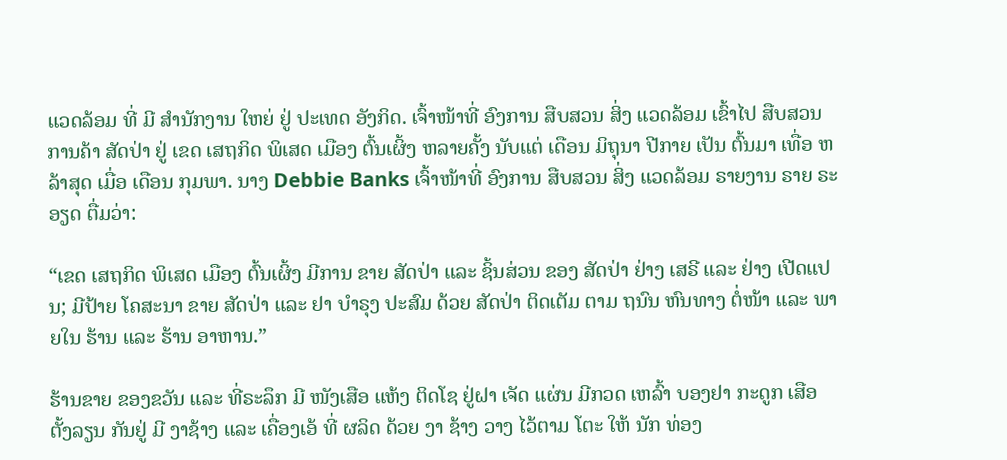ແວດລ້ອມ ທີ່ ມີ ສຳນັກງານ ໃຫຍ່ ຢູ່ ປະເທດ ອັງກິດ. ເຈົ້າໜ້າທີ່ ອົງການ ສືບສວນ ສິ່ງ ແວດລ້ອມ ເຂົ້າໄປ ສືບສວນ ການຄ້າ ສັດປ່າ ຢູ່ ເຂດ ເສຖກິດ ພິເສດ ເມືອງ ຕົ້ນເຜິ້ງ ຫລາຍຄັ້ງ ນັບແຕ່ ເດືອນ ມິຖຸນາ ປີກາຍ ເປັນ ຕົ້ນມາ ເທື່ອ ຫລ້າສຸດ ເມື່ອ ເດືອນ ກຸມພາ. ນາງ Debbie Banks ເຈົ້າໜ້າທີ່ ອົງການ ສືບສວນ ສິ່ງ ແວດລ້ອມ ຣາຍງານ ຣາຍ ຣະອຽດ ຕື່ມວ່າ:

“ເຂດ ເສຖກິດ ພິເສດ ເມືອງ ຕົ້ນເຜິ້ງ ມີການ ຂາຍ ສັດປ່າ ແລະ ຊິ້ນສ່ວນ ຂອງ ສັດປ່າ ຢ່າງ ເສຣີ ແລະ ຢ່າງ ເປີດແປນ; ມີປ້າຍ ໂຄສະນາ ຂາຍ ສັດປ່າ ແລະ ຢາ ບໍາຣຸງ ປະສົມ ດ້ວຍ ສັດປ່າ ຕິດເຕັມ ຕາມ ຖນົນ ຫົນທາງ ຕໍ່ໜ້າ ແລະ ພາຍໃນ ຮ້ານ ແລະ ຮ້ານ ອາຫານ.”

ຮ້ານຂາຍ ຂອງຂວັນ ແລະ ທີ່ຣະລຶກ ມີ ໜັງເສືອ ແຫ້ງ ຕິດໂຊ ຢູ່ຝາ ເຈັດ ແຜ່ນ ມີກວດ ເຫລົ້າ ບອງຢາ ກະດູກ ເສືອ ຕັ້ງລຽນ ກັນຢູ່ ມີ ງາຊ້າງ ແລະ ເຄື່ອງເອ້ ທີ່ ຜລິດ ດ້ວຍ ງາ ຊ້າງ ວາງ ໄວ້ຕາມ ໂຕະ ໃຫ້ ນັກ ທ່ອງ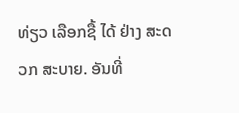ທ່ຽວ ເລືອກຊື້ ໄດ້ ຢ່າງ ສະດວກ ສະບາຍ. ອັນທີ່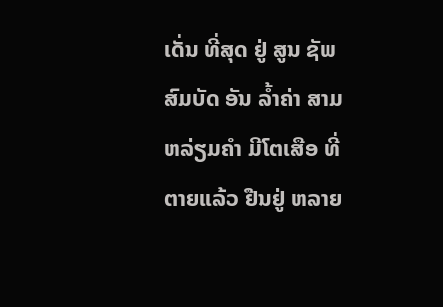ເດັ່ນ ທີ່ສຸດ ຢູ່ ສູນ ຊັພ ສົມບັດ ອັນ ລ້ຳຄ່າ ສາມ ຫລ່ຽມຄຳ ມີໂຕເສືອ ທີ່ ຕາຍແລ້ວ ຢືນຢູ່ ຫລາຍ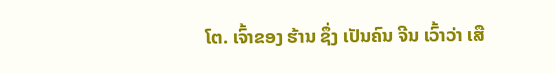ໂຕ. ເຈົ້າຂອງ ຮ້ານ ຊຶ່ງ ເປັນຄົນ ຈີນ ເວົ້າວ່າ ເສື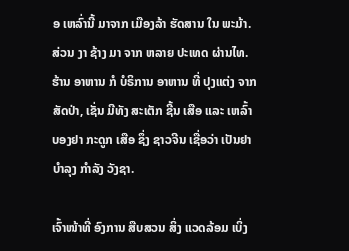ອ ເຫລົ່ານີ້ ມາຈາກ ເມືອງລ້າ ຮັດສານ ໃນ ພະມ້າ. ສ່ວນ ງາ ຊ້າງ ມາ ຈາກ ຫລາຍ ປະເທດ ຜ່ານໄທ. ຮ້ານ ອາຫານ ກໍ ບໍຣິການ ອາຫານ ທີ່ ປຸງແຕ່ງ ຈາກ ສັດປ່າ, ເຊັ່ນ ມີທັງ ສະເຕັກ ຊີ້ນ ເສືອ ແລະ ເຫລົ້າ ບອງຢາ ກະດູກ ເສືອ ຊຶ່ງ ຊາວຈີນ ເຊື່ອວ່າ ເປັນຢາ ບຳລຸງ ກຳລັງ ວັງຊາ.

ເຈົ້າໜ້າທີ່ ອົງການ ສືບສວນ ສິ່ງ ແວດລ້ອມ ເບິ່ງ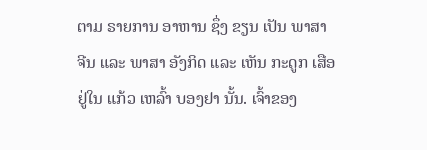ຕາມ ຣາຍການ ອາຫານ ຊຶ່ງ ຂຽນ ເປັນ ພາສາ ຈີນ ແລະ ພາສາ ອັງກິດ ແລະ ເຫັນ ກະດູກ ເສືອ ຢູ່ໃນ ແກ້ວ ເຫລົ້າ ບອງຢາ ນັ້ນ. ເຈົ້າຂອງ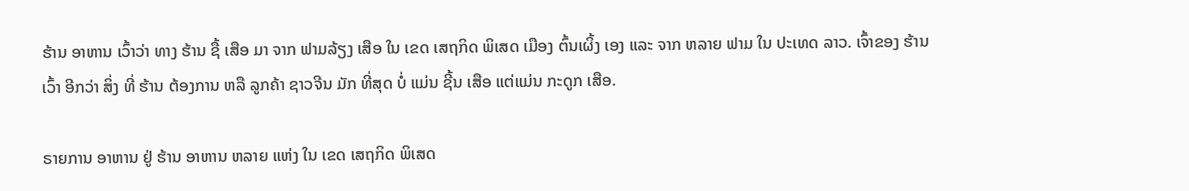ຮ້ານ ອາຫານ ເວົ້າວ່າ ທາງ ຮ້ານ ຊື້ ເສືອ ມາ ຈາກ ຟາມລ້ຽງ ເສືອ ໃນ ເຂດ ເສຖກິດ ພິເສດ ເມືອງ ຕົ້ນເຜິ້ງ ເອງ ແລະ ຈາກ ຫລາຍ ຟາມ ໃນ ປະເທດ ລາວ. ເຈົ້າຂອງ ຮ້ານ ເວົ້າ ອີກວ່າ ສິ່ງ ທີ່ ຮ້ານ ຕ້ອງການ ຫລື ລູກຄ້າ ຊາວຈີນ ມັກ ທີ່ສຸດ ບໍ່ ແມ່ນ ຊີ້ນ ເສືອ ແຕ່ແມ່ນ ກະດູກ ເສືອ.

ຣາຍການ ອາຫານ ຢູ່ ຮ້ານ ອາຫານ ຫລາຍ ແຫ່ງ ໃນ ເຂດ ເສຖກິດ ພິເສດ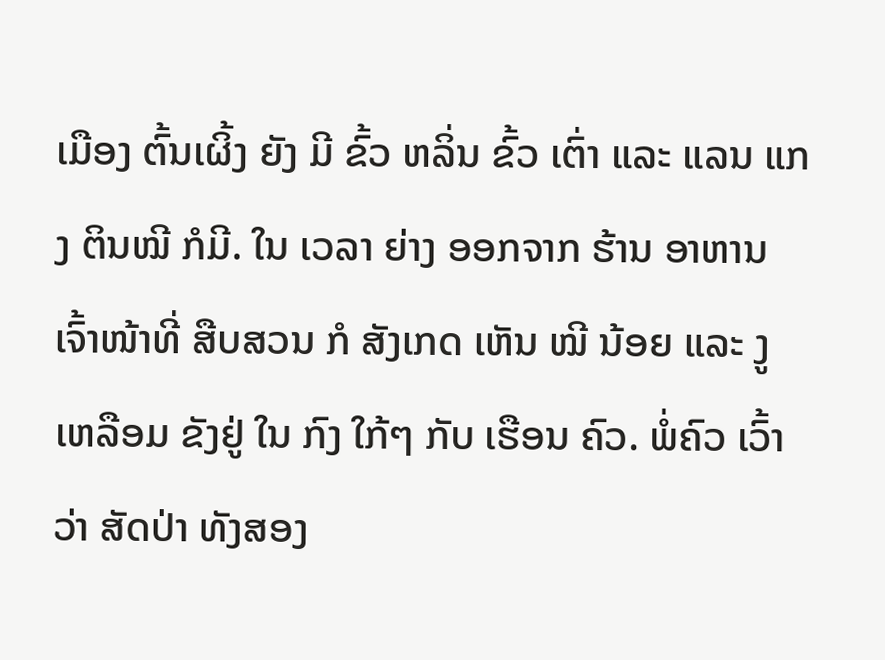ເມືອງ ຕົ້ນເຜິ້ງ ຍັງ ມີ ຂົ້ວ ຫລິ່ນ ຂົ້ວ ເຕົ່າ ແລະ ແລນ ແກງ ຕິນໝີ ກໍມີ. ໃນ ເວລາ ຍ່າງ ອອກຈາກ ຮ້ານ ອາຫານ ເຈົ້າໜ້າທີ່ ສືບສວນ ກໍ ສັງເກດ ເຫັນ ໝີ ນ້ອຍ ແລະ ງູ ເຫລືອມ ຂັງຢູ່ ໃນ ກົງ ໃກ້ໆ ກັບ ເຮືອນ ຄົວ. ພໍ່ຄົວ ເວົ້າວ່າ ສັດປ່າ ທັງສອງ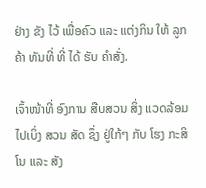ຢ່າງ ຂັງ ໄວ້ ເພື່ອຄົວ ແລະ ແຕ່ງກິນ ໃຫ້ ລູກຄ້າ ທັນທີ່ ທີ່ ໄດ້ ຮັບ ຄຳສັ່ງ.

ເຈົ້າໜ້າທີ່ ອົງການ ສືບສວນ ສິ່ງ ແວດລ້ອມ ໄປເບິ່ງ ສວນ ສັດ ຊຶ່ງ ຢູ່ໃກ້ໆ ກັບ ໂຮງ ກະສິໂນ ແລະ ສັງ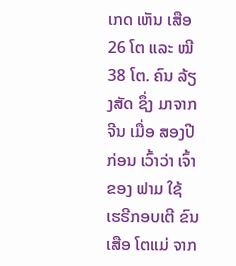ເກດ ເຫັນ ເສືອ 26 ໂຕ ແລະ ໝີ 38 ໂຕ. ຄົນ ລ້ຽງສັດ ຊຶ່ງ ມາຈາກ ຈີນ ເມື່ອ ສອງປີ ກ່ອນ ເວົ້າວ່າ ເຈົ້າຂອງ ຟາມ ໃຊ້ ເຮຣີກອບເຕີ ຂົນ ເສືອ ໂຕແມ່ ຈາກ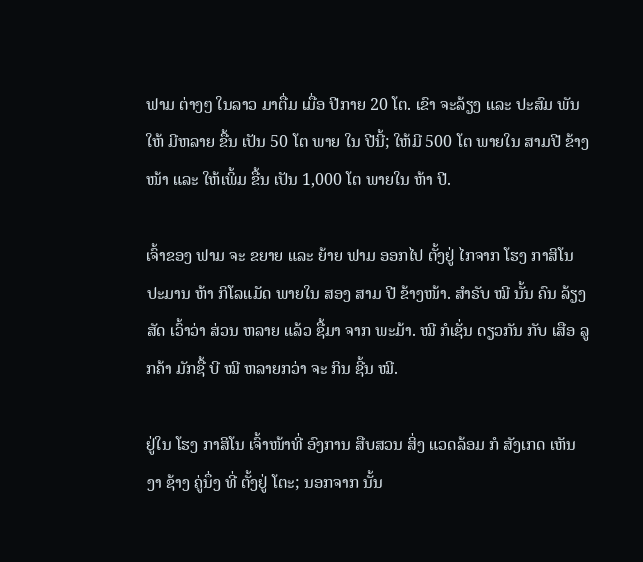ຟາມ ຕ່າງໆ ໃນລາວ ມາຕື່ມ ເມື່ອ ປີກາຍ 20 ໂຕ. ເຂົາ ຈະລ້ຽງ ແລະ ປະສົມ ພັນ ໃຫ້ ມີຫລາຍ ຂື້ນ ເປັນ 50 ໂຕ ພາຍ ໃນ ປີນີ້; ໃຫ້ມີ 500 ໂຕ ພາຍໃນ ສາມປີ ຂ້າງໜ້າ ແລະ ໃຫ້ເພິ້ມ ຂື້ນ ເປັນ 1,000 ໂຕ ພາຍໃນ ຫ້າ ປີ.

ເຈົ້າຂອງ ຟາມ ຈະ ຂຍາຍ ແລະ ຍ້າຍ ຟາມ ອອກໄປ ຕັ້ງຢູ່ ໄກຈາກ ໂຮງ ກາສິໂນ ປະມານ ຫ້າ ກິໂລແມັດ ພາຍໃນ ສອງ ສາມ ປີ ຂ້າງໜ້າ. ສຳຣັບ ໝີ ນັ້ນ ຄົນ ລ້ຽງສັດ ເວົ້າວ່າ ສ່ວນ ຫລາຍ ແລ້ວ ຊື້ມາ ຈາກ ພະມ້າ. ໝີ ກໍເຊັ່ນ ດຽວກັນ ກັບ ເສືອ ລູກຄ້າ ມັກຊື້ ບີ ໝີ ຫລາຍກວ່າ ຈະ ກິນ ຊີ້ນ ໝີ.

ຢູ່ໃນ ໂຮງ ກາສິໂນ ເຈົ້າໜ້າທີ່ ອົງການ ສືບສວນ ສິ່ງ ແວດລ້ອມ ກໍ ສັງເກດ ເຫັນ ງາ ຊ້າງ ຄູ່ນຶ່ງ ທີ່ ຕັ້ງຢູ່ ໂຕະ; ນອກຈາກ ນັ້ນ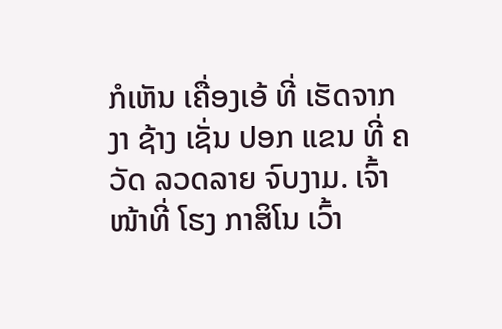ກໍເຫັນ ເຄື່ອງເອ້ ທີ່ ເຮັດຈາກ ງາ ຊ້າງ ເຊັ່ນ ປອກ ແຂນ ທີ່ ຄວັດ ລວດລາຍ ຈົບງາມ. ເຈົ້າໜ້າທີ່ ໂຮງ ກາສິໂນ ເວົ້າ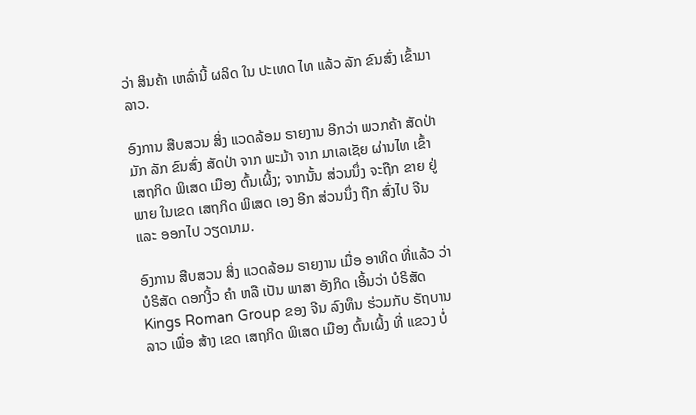ວ່າ ສິນຄ້າ ເຫລົ່ານີ້ ຜລິດ ໃນ ປະເທດ ໄທ ແລ້ວ ລັກ ຂົນສົ່ງ ເຂົ້າມາ ລາວ.

ອົງການ ສືບສວນ ສິ່ງ ແວດລ້ອມ ຣາຍງານ ອີກວ່າ ພວກຄ້າ ສັດປ່າ ມັກ ລັກ ຂົນສົ່ງ ສັດປ່າ ຈາກ ພະມ້າ ຈາກ ມາເລເຊັຍ ຜ່ານໄທ ເຂົ້າ ເສຖກິດ ພິເສດ ເມືອງ ຕົ້ນເຜິ້ງ; ຈາກນັ້ນ ສ່ວນນຶ່ງ ຈະຖືກ ຂາຍ ຢູ່ພາຍ ໃນເຂດ ເສຖກິດ ພິເສດ ເອງ ອີກ ສ່ວນນຶ່ງ ຖືກ ສົ່ງໄປ ຈີນ ແລະ ອອກໄປ ວຽດນາມ.

ອົງການ ສືບສວນ ສິ່ງ ແວດລ້ອມ ຣາຍງານ ເມື່ອ ອາທິດ ທີ່ແລ້ວ ວ່າ ບໍຣິສັດ ດອກງິ້ວ ຄຳ ຫລື ເປັນ ພາສາ ອັງກິດ ເອິ້ນວ່າ ບໍຣິສັດ Kings Roman Group ຂອງ ຈີນ ລົງທຶນ ຮ່ວມກັບ ຣັຖບານ ລາວ ເພື່ອ ສ້າງ ເຂດ ເສຖກິດ ພິເສດ ເມືອງ ຕົ້ນເຜິ້ງ ທີ່ ແຂວງ ບໍ່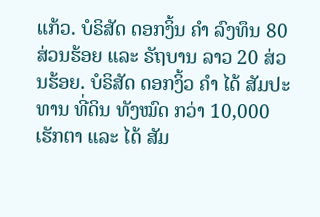ແກ້ວ. ບໍຣິສັດ ດອກງິ້ນ ຄຳ ລົງທຶນ 80 ສ່ວນຮ້ອຍ ແລະ ຣັຖບານ ລາວ 20 ສ່ວນຮ້ອຍ. ບໍຣິສັດ ດອກງິ້ວ ຄຳ ໄດ້ ສັມປະທານ ທີ່ດິນ ທັງໝົດ ກວ່າ 10,000 ເຮັກຕາ ແລະ ໄດ້ ສັມ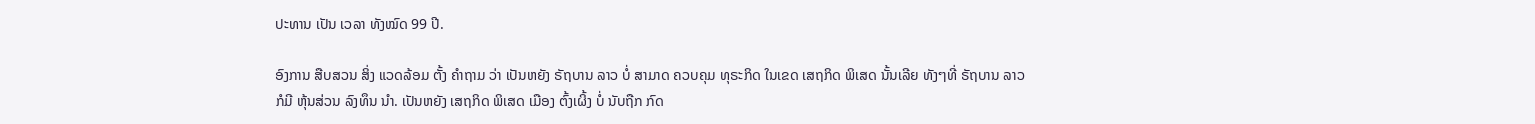ປະທານ ເປັນ ເວລາ ທັງໝົດ 99 ປີ.

ອົງການ ສືບສວນ ສິ່ງ ແວດລ້ອມ ຕັ້ງ ຄຳຖາມ ວ່າ ເປັນຫຍັງ ຣັຖບານ ລາວ ບໍ່ ສາມາດ ຄວບຄຸມ ທຸຣະກິດ ໃນເຂດ ເສຖກິດ ພິເສດ ນັ້ນເລີຍ ທັງໆທີ່ ຣັຖບານ ລາວ ກໍມີ ຫຸ້ນສ່ວນ ລົງທຶນ ນຳ. ເປັນຫຍັງ ເສຖກິດ ພິເສດ ເມືອງ ຕົ້ງເຜິ້ງ ບໍ່ ນັບຖືກ ກົດ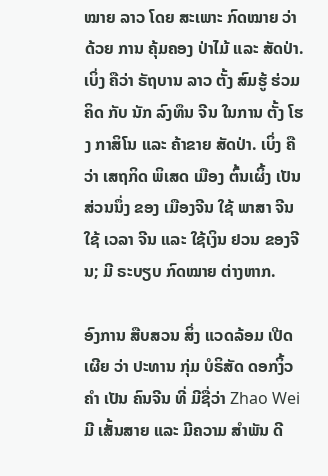ໝາຍ ລາວ ໂດຍ ສະເພາະ ກົດໝາຍ ວ່າດ້ວຍ ການ ຄຸ້ມຄອງ ປ່າໄມ້ ແລະ ສັດປ່າ. ເບິ່ງ ຄືວ່າ ຣັຖບານ ລາວ ຕັ້ງ ສົມຮູ້ ຮ່ວມຄິດ ກັບ ນັກ ລົງທຶນ ຈີນ ໃນການ ຕັ້ງ ໂຮງ ກາສິໂນ ແລະ ຄ້າຂາຍ ສັດປ່າ. ເບິ່ງ ຄືວ່າ ເສຖກິດ ພິເສດ ເມືອງ ຕົ້ນເຜິ້ງ ເປັນ ສ່ວນນຶ່ງ ຂອງ ເມືອງຈີນ ໃຊ້ ພາສາ ຈີນ ໃຊ້ ເວລາ ຈີນ ແລະ ໃຊ້ເງິນ ຢວນ ຂອງຈີນ; ມີ ຣະບຽບ ກົດໝາຍ ຕ່າງຫາກ.

ອົງການ ສືບສວນ ສິ່ງ ແວດລ້ອມ ເປີດເຜີຍ ວ່າ ປະທານ ກຸ່ມ ບໍຣິສັດ ດອກງິ້ວ ຄຳ ເປັນ ຄົນຈີນ ທີ່ ມີຊື່ວ່າ Zhao Wei ມີ ເສັ້ນສາຍ ແລະ ມີຄວາມ ສຳພັນ ດີ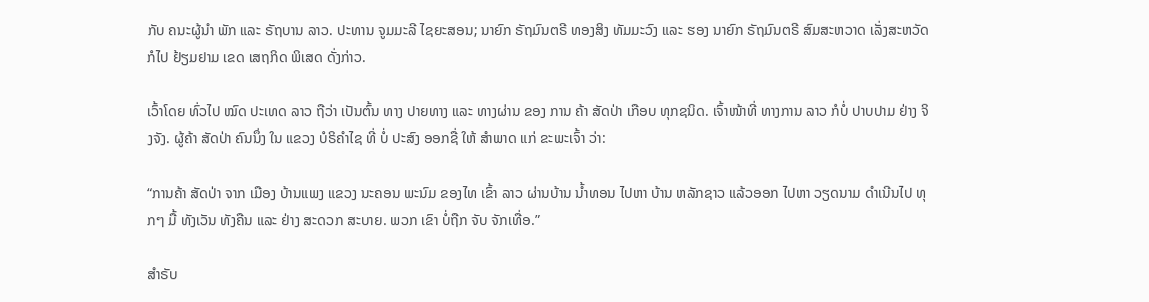ກັບ ຄນະຜູ້ນຳ ພັກ ແລະ ຣັຖບານ ລາວ. ປະທານ ຈູມມະລີ ໄຊຍະສອນ; ນາຍົກ ຣັຖມົນຕຣີ ທອງສິງ ທັມມະວົງ ແລະ ຮອງ ນາຍົກ ຣັຖມົນຕຣີ ສົມສະຫວາດ ເລັ່ງສະຫວັດ ກໍໄປ ຢ້ຽມຢາມ ເຂດ ເສຖກິດ ພິເສດ ດັ່ງກ່າວ.

ເວົ້າໂດຍ ທົ່ວໄປ ໝົດ ປະເທດ ລາວ ຖືວ່າ ເປັນຕົ້ນ ທາງ ປາຍທາງ ແລະ ທາງຜ່ານ ຂອງ ການ ຄ້າ ສັດປ່າ ເກືອບ ທຸກຊນິດ. ເຈົ້າໜ້າທີ່ ທາງການ ລາວ ກໍບໍ່ ປາບປາມ ຢ່າງ ຈິງຈັງ. ຜູ້ຄ້າ ສັດປ່າ ຄົນນຶ່ງ ໃນ ແຂວງ ບໍຣິຄຳໄຊ ທີ່ ບໍ່ ປະສົງ ອອກຊື່ ໃຫ້ ສຳພາດ ແກ່ ຂະພະເຈົ້າ ວ່າ:

“ການຄ້າ ສັດປ່າ ຈາກ ເມືອງ ບ້ານແພງ ແຂວງ ນະຄອນ ພະນົມ ຂອງໄທ ເຂົ້າ ລາວ ຜ່ານບ້ານ ນ້ຳທອນ ໄປຫາ ບ້ານ ຫລັກຊາວ ແລ້ວອອກ ໄປຫາ ວຽດນາມ ດຳເນີນໄປ ທຸກໆ ມື້ ທັງເວັນ ທັງຄືນ ແລະ ຢ່າງ ສະດວກ ສະບາຍ. ພວກ ເຂົາ ບໍ່ຖືກ ຈັບ ຈັກເທື່ອ.”

ສຳຣັບ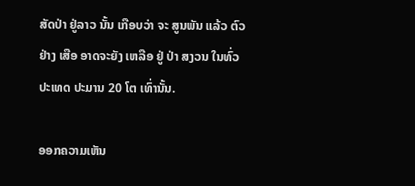ສັດປ່າ ຢູ່ລາວ ນັ້ນ ເກືອບວ່າ ຈະ ສູນພັນ ແລ້ວ ຕົວຢ່າງ ເສືອ ອາດຈະຍັງ ເຫລືອ ຢູ່ ປ່າ ສງວນ ໃນທົ່ວ ປະເທດ ປະມານ 20 ໂຕ ເທົ່ານັ້ນ.

ອອກຄວາມເຫັນ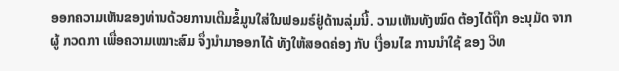ອອກຄວາມເຫັນຂອງທ່ານດ້ວຍການເຕີມຂໍ້ມູນໃສ່ໃນຟອມຣ໌ຢູ່ດ້ານລຸ່ມນີ້. ວາມເຫັນທັງໝົດ ຕ້ອງໄດ້ຖືກ ອະນຸມັດ ຈາກຜູ້ ກວດກາ ເພື່ອຄວາມເໝາະສົມ ຈຶ່ງນໍາມາອອກໄດ້ ທັງໃຫ້ສອດຄ່ອງ ກັບ ເງື່ອນໄຂ ການນຳໃຊ້ ຂອງ ວິທ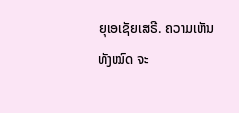ຍຸເອເຊັຍເສຣີ. ຄວາມເຫັນທັງໝົດ ຈະ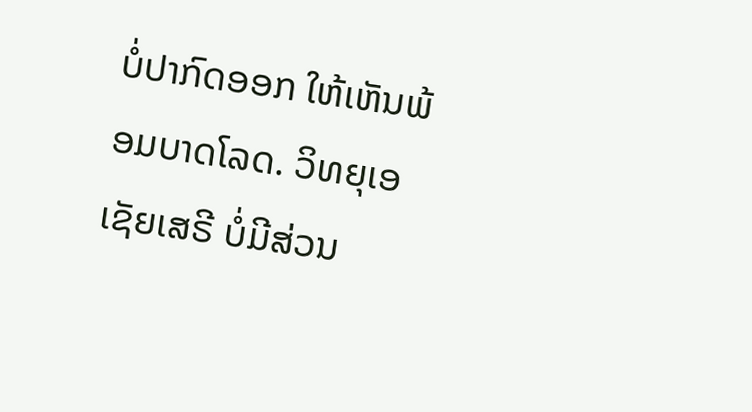ບໍ່ປາກົດອອກ ໃຫ້ເຫັນພ້ອມບາດໂລດ. ວິທຍຸເອເຊັຍເສຣີ ບໍ່ມີສ່ວນ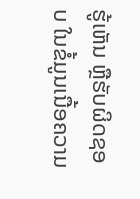ຮູ້ເຫັນ ຫຼືຮັບຜິດຊອບ ໃນຂໍ້ມູນເນື້ອຄວາມ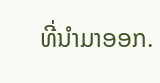ທີ່ນໍາມາອອກ.